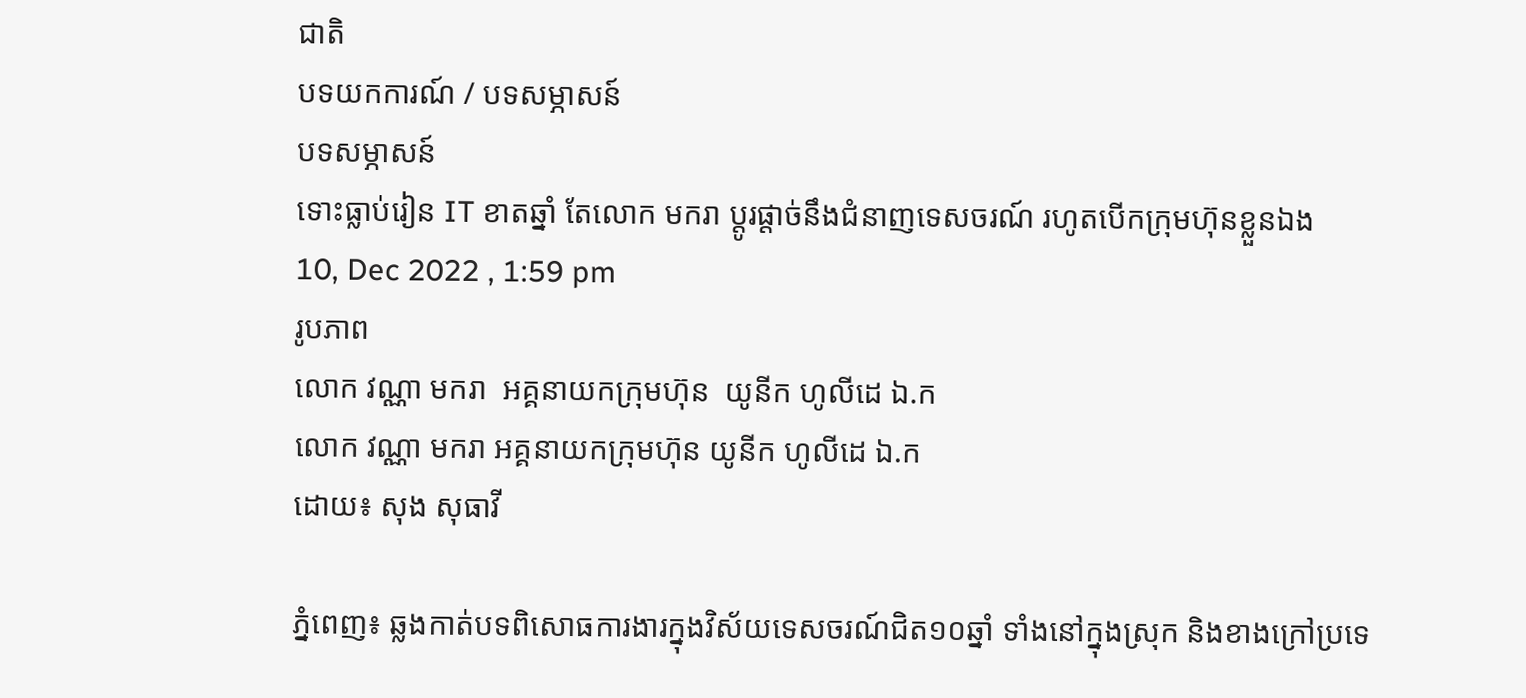ជាតិ
បទយកការណ៍ / បទសម្ភាសន៍
បទសម្ភាសន៍
ទោះធ្លាប់រៀន IT ខាតឆ្នាំ តែលោក មករា ប្តូរផ្តាច់នឹងជំនាញទេសចរណ៍ រហូតបើកក្រុមហ៊ុនខ្លួនឯង
10, Dec 2022 , 1:59 pm
រូបភាព
លោក វណ្ណា មករា  អគ្គនាយកក្រុមហ៊ុន  យូនីក ហូលីដេ ឯ.ក
លោក វណ្ណា មករា អគ្គនាយកក្រុមហ៊ុន យូនីក ហូលីដេ ឯ.ក
ដោយ៖ សុង សុធាវី

ភ្នំពេញ៖ ឆ្លងកាត់បទពិសោធការងារក្នុងវិស័យទេសចរណ៍ជិត១០ឆ្នាំ ទាំងនៅក្នុងស្រុក និងខាងក្រៅប្រទេ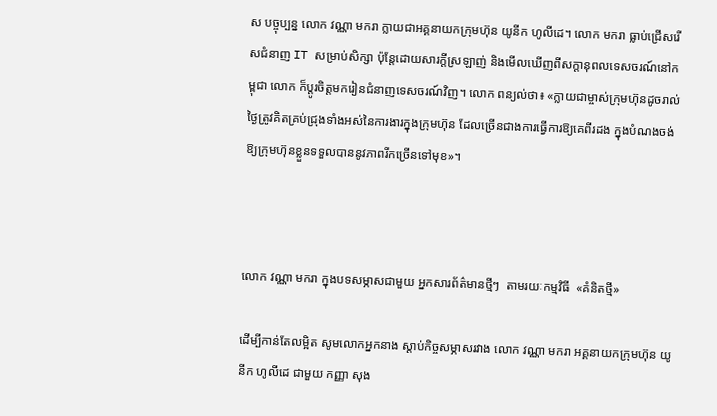ស បច្ចុប្បន្ន លោក វណ្ណា មករា ក្លាយជាអគ្គនាយកក្រុមហ៊ុន យូនីក ហូលីដេ។ លោក មករា ធ្លាប់ជ្រើសរើសជំនាញ IT សម្រាប់សិក្សា ប៉ុន្តែដោយសារក្ដីស្រឡាញ់ និងមើលឃើញពីសក្ដានុពលទេសចរណ៍នៅកម្ពុជា លោក ក៏ប្តូរចិត្តមករៀនជំនាញទេសចរណ៍វិញ។ លោក ពន្យល់ថា៖ «ក្លាយជាម្ចាស់ក្រុមហ៊ុនដូចរាល់ថ្ងៃត្រូវគិតគ្រប់ជ្រុងទាំងអស់នៃការងារក្នុងក្រុមហ៊ុន ដែលច្រើនជាងការធ្វើការឱ្យគេពីរដង ក្នុងបំណងចង់ឱ្យក្រុមហ៊ុនខ្លួនទទួលបាននូវភាពរីកច្រើនទៅមុខ»។



លោក វណ្ណា មករា ក្នុងបទសម្ភាសជាមួយ អ្នកសារព័ត៌មានថ្មីៗ  តាមរយៈកម្មវិធី  «គំនិតថ្មី»

ដើម្បីកាន់តែលម្អិត សូមលោកអ្នកនាង ស្ដាប់កិច្ចសម្ភាសរវាង លោក វណ្ណា មករា អគ្គនាយកក្រុមហ៊ុន យូនីក ហូលីដេ ជាមួយ កញ្ញា សុង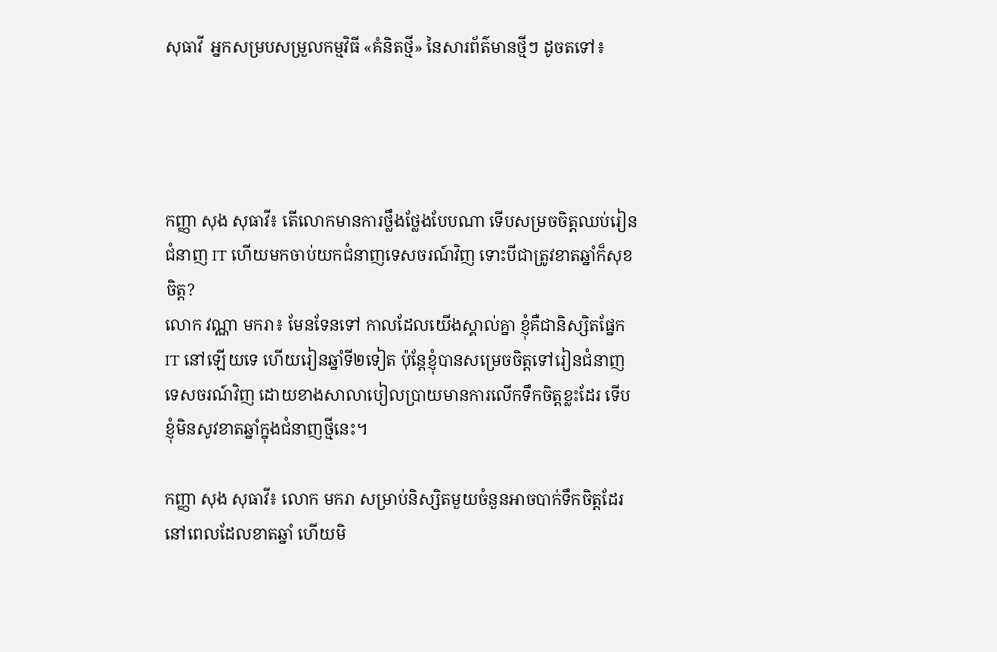សុធាវី  អ្នកសម្របសម្រួលកម្មវិធី «គំនិតថ្មី» នៃសារព័ត៌មានថ្មីៗ ដូចតទៅ៖




កញ្ញា សុង សុធាវី៖ តើលោកមានការថ្លឹងថ្លែងបែបណា ទើបសម្រចចិត្តឈប់រៀនជំនាញ IT ហើយមកចាប់យកជំនាញទេសចរណ៍វិញ ទោះបីជាត្រូវខាតឆ្នាំក៏សុខចិត្ត?
លោក វណ្ណា មករា៖ មែនទែនទៅ កាលដែលយើងស្គាល់គ្នា ខ្ញុំគឺជានិស្សិតផ្នែក IT នៅឡើយទេ ហើយរៀនឆ្នាំទី២ទៀត ប៉ុន្តែខ្ញុំបានសម្រេចចិត្តទៅរៀនជំនាញទេសចរណ៍វិញ ដោយខាងសាលាបៀលប្រាយមានការលើកទឹកចិត្តខ្លះដែរ ទើបខ្ញុំមិនសូវខាតឆ្នាំក្នុងជំនាញថ្មីនេះ។

កញ្ញា សុង សុធាវី៖ លោក មករា សម្រាប់និស្សិតមួយចំនួនអាចបាក់ទឹកចិត្តដែរ នៅពេលដែលខាតឆ្នាំ ហើយមិ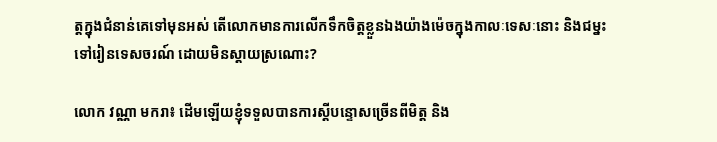ត្តក្នុងជំនាន់គេទៅមុនអស់ តើលោកមានការលើកទឹកចិត្តខ្លួនឯងយ៉ាងម៉េចក្នុងកាលៈទេសៈនោះ និងជម្នះទៅរៀនទេសចរណ៍ ដោយមិនស្តាយស្រណោះ?

លោក វណ្ណា មករា៖ ដើមឡើយខ្ញុំទទួលបានការស្តីបន្ទោសច្រើនពីមិត្ត និង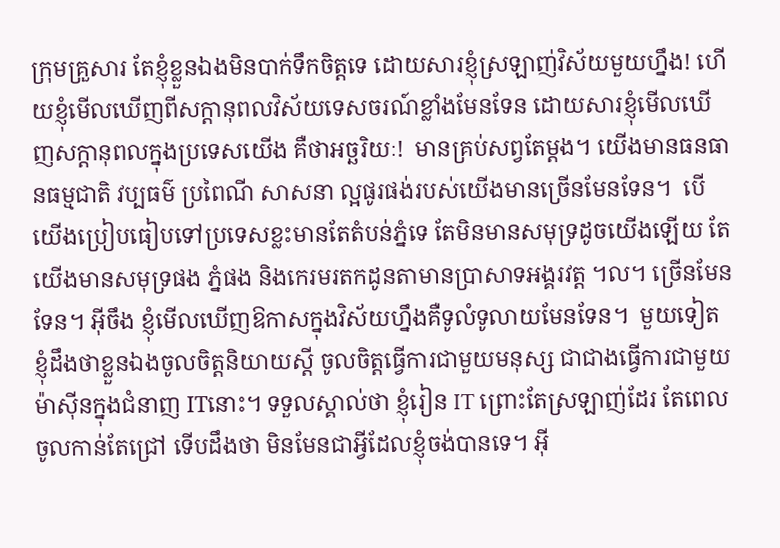ក្រុមគ្រួសារ តែខ្ញុំខ្លួនឯងមិនបាក់ទឹកចិត្តទេ ដោយសារខ្ញុំស្រឡាញ់វិស័យមួយហ្នឹង! ហើយខ្ញុំមើលឃើញពីសក្តានុពលវិស័យទេសចរណ៍ខ្លាំងមែនទែន ដោយសារខ្ញុំមើលឃើញសក្តានុពលក្នុងប្រទេសយើង គឺថាអច្ឆរិយៈ!  មានគ្រប់សព្វតែម្តង។ យើងមានធនធានធម្មជាតិ វប្បធម៌ ប្រពៃណី សាសនា ល្អផូរផង់របស់យើងមានច្រើនមែនទែន។  បើយើងប្រៀបធៀបទៅប្រទេសខ្លះមានតែតំបន់ភ្នំទេ តែមិនមានសមុទ្រដូចយើងឡើយ តែយើងមានសមុទ្រផង ភ្នំផង និងកេរមរតកដូនតាមានប្រាសាទអង្គរវត្ត ។ល។ ច្រើនមែនទែន។ អ៊ីចឹង ខ្ញុំមើលឃើញឱកាសក្នុងវិស័យហ្នឹងគឺទូលំទូលាយមែនទែន។  មួយទៀតខ្ញុំដឹងថាខ្លួនឯងចូលចិត្តនិយាយស្តី ចូលចិត្តធ្វើការជាមួយមនុស្ស ជាជាងធ្វើការជាមួយម៉ាស៊ីនក្នុងជំនាញ ITនោះ។ ទទួលស្គាល់ថា ខ្ញុំរៀន IT ព្រោះតែស្រឡាញ់ដែរ តែពេលចូលកាន់តែជ្រៅ ទើបដឹងថា មិនមែនជាអ្វីដែលខ្ញុំចង់បានទេ។ អ៊ី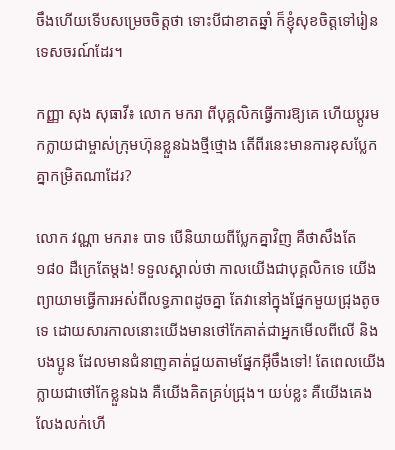ចឹងហើយទើបសម្រេចចិត្តថា ទោះបីជាខាតឆ្នាំ ក៏ខ្ញុំសុខចិត្តទៅរៀនទេសចរណ៍ដែរ។

កញ្ញា សុង សុធាវី៖ លោក មករា ពីបុគ្គលិកធ្វើការឱ្យគេ ហើយប្តូរមកក្លាយជាម្ចាស់ក្រុមហ៊ុនខ្លួនឯងថ្មីថ្មោង តើពីរនេះមានការខុសប្លែកគ្នាកម្រិតណាដែរ?

លោក វណ្ណា មករា៖ បាទ បើនិយាយពីប្លែកគ្នាវិញ គឺថាសឹងតែ ១៨០ ដឺក្រេតែម្តង! ទទួលស្គាល់ថា កាលយើងជាបុគ្គលិកទេ យើងព្យាយាមធ្វើការអស់ពីលទ្ធភាពដូចគ្នា តែវានៅក្នុងផ្នែកមួយជ្រុងតូចទេ ដោយសារកាលនោះយើងមានថៅកែគាត់ជាអ្នកមើលពីលើ និងបងប្អូន ដែលមានជំនាញគាត់ជួយតាមផ្នែកអ៊ីចឹងទៅ! តែពេលយើងក្លាយជាថៅកែខ្លួនឯង គឺយើងគិតគ្រប់ជ្រុង។ យប់ខ្លះ គឺយើងគេងលែងលក់ហើ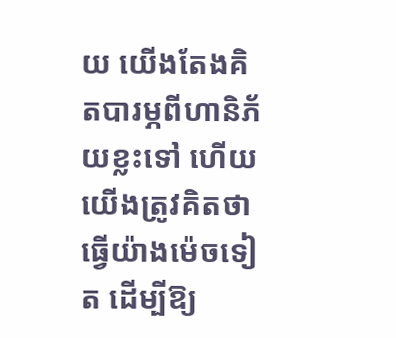យ យើងតែងគិតបារម្ភពីហានិភ័យខ្លះទៅ ហើយយើងត្រូវគិតថា ធ្វើយ៉ាងម៉េចទៀត ដើម្បីឱ្យ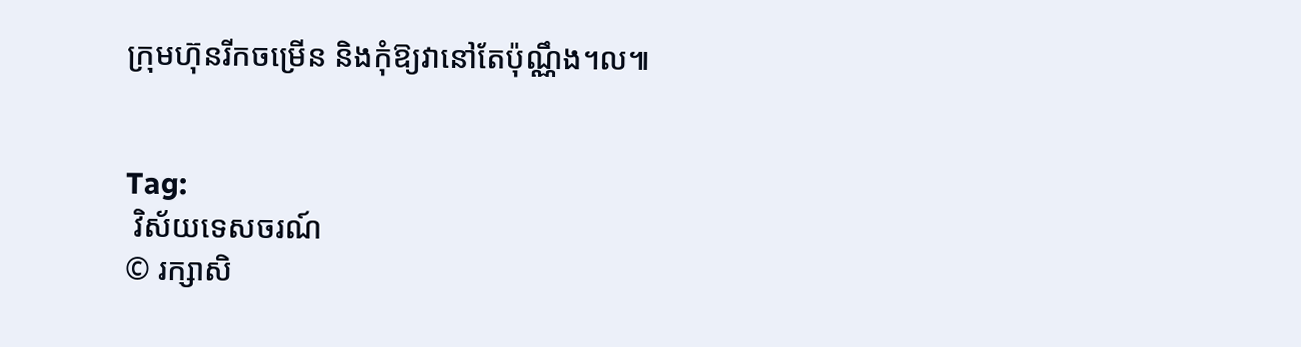ក្រុមហ៊ុនរីកចម្រើន និងកុំឱ្យវានៅតែប៉ុណ្ណឹង។ល៕


Tag:
 វិស័យទេសចរណ៍
© រក្សាសិ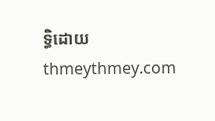ទ្ធិដោយ thmeythmey.com